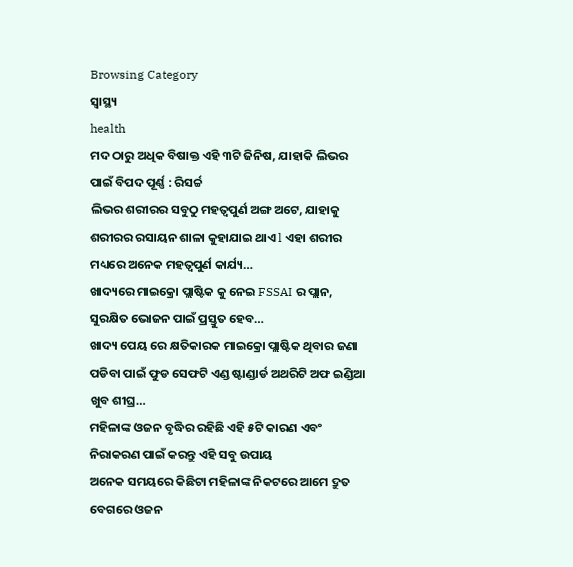Browsing Category
ସ୍ୱାସ୍ଥ୍ୟ
health
ମଦ ଠାରୁ ଅଧିକ ବିଷାକ୍ତ ଏହି ୩ଟି ଜିନିଷ, ଯାହାକି ଲିଭର ପାଇଁ ବିପଦ ପୂର୍ଣ୍ଣ : ରିସର୍ଚ୍ଚ
ଲିଭର ଶରୀରର ସବୁଠୁ ମହତ୍ଵପୁର୍ଣ ଅଙ୍ଗ ଅଟେ, ଯାହାକୁ ଶରୀରର ରସାୟନ ଶାଳା କୁହାଯାଇ ଥାଏ l ଏହା ଶରୀର ମଧ୍ୟରେ ଅନେକ ମହତ୍ଵପୁର୍ଣ କାର୍ଯ୍ୟ…
ଖାଦ୍ୟରେ ମାଇକ୍ରୋ ପ୍ଲାଷ୍ଟିକ କୁ ନେଇ FSSAI ର ପ୍ଲାନ, ସୁରକ୍ଷିତ ଭୋଜନ ପାଇଁ ପ୍ରସ୍ତୁତ ହେବ…
ଖାଦ୍ୟ ପେୟ ରେ କ୍ଷତିକାରକ ମାଇକ୍ରୋ ପ୍ଲାଷ୍ଟିକ ଥିବାର ଜଣା ପଡିବା ପାଇଁ ଫୁଡ ସେଫଟି ଏଣ୍ଡ ଷ୍ଟାଣ୍ଡାର୍ଡ ଅଥରିଟି ଅଫ ଇଣ୍ଡିଆ ଖୁବ ଶୀଘ୍ର…
ମହିଳାଙ୍କ ଓଜନ ବୃଦ୍ଧିର ରହିଛି ଏହି ୫ଟି କାରଣ ଏବଂ ନିରାକରଣ ପାଇଁ କରନ୍ତୁ ଏହି ସବୁ ଉପାୟ
ଅନେକ ସମୟରେ କିଛିଟା ମହିଳାଙ୍କ ନିକଟରେ ଆମେ ଦ୍ରୁତ ବେଗରେ ଓଜନ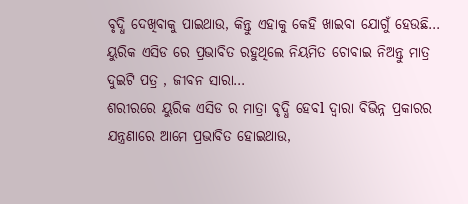ବୃଦ୍ଧି ଦେଖିବାକୁ ପାଇଥାଉ, କିନ୍ତୁ ଏହାକୁ କେହି ଖାଇବା ଯୋଗୁଁ ହେଉଛି…
ୟୁରିକ ଏସିଡ ରେ ପ୍ରଭାବିତ ରହୁଥିଲେ ନିୟମିତ ଚୋବାଇ ନିଅନ୍ତୁ ମାତ୍ର ଦୁଇଟି ପତ୍ର , ଜୀବନ ସାରା…
ଶରୀରରେ ୟୁରିକ ଏସିଡ ର ମାତ୍ରା ବୃଦ୍ଧି ହେବl ଦ୍ୱାରା ବିଭିନ୍ନ ପ୍ରକାରର ଯନ୍ତ୍ରଣାରେ ଆମେ ପ୍ରଭାବିତ ହୋଇଥାଉ,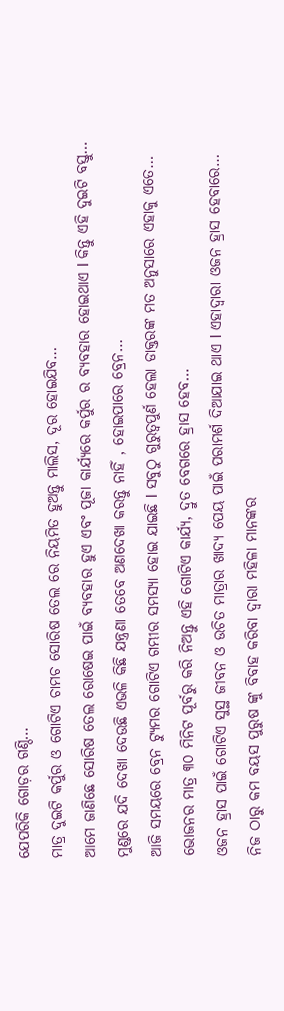ଯେପରିକି ଗୋଡ଼ର ଗଣ୍ଠି…
ମାତ୍ର ଦୁଇଟି କର୍ପୁର ଓ ଗୋଟିଏ ଚାମଚ ସୋରିଷ ତେଲ ରେ ନିୟମିତ ହୁଅନ୍ତୁ ମାଲିସ, ଦୂର ହୋଇଯିବ…
ଆମେ ଜାଣିଛେ ସୋରିଷ ତେଲ ରୋଷେଇ ପାଇଁ ବ୍ୟବହାର ହୁଏ ଏବଂ ପୂଜା କାର୍ଯ୍ୟରେ କର୍ପୁର ର ବ୍ୟବହାର ହୋଇଥାଏ l କିନ୍ତୁ ଏହି ଦୁଇଟି ବସ୍ତୁ…
ମୁଣ୍ଡରେ ଯଦି ଦେଖା ଦେଉଛି ଏଭଳି କିଛି ଯନ୍ତ୍ରଣା ତେବେ ଅଣଦେଖା କରନ୍ତୁ ନାହିଁ , ହୋଇପାରେ ବ୍ରେନ…
ଆଜି ସମୟରେ ବ୍ରେନ ଟ୍ୟୁମର ଗୋଟିଏ ଗମ୍ଭୀର ସମସ୍ୟା ହୋଇ ଯାଇଛି l ସବୁଠୁ ଗୁରୁତ୍ୱପୁର୍ଣ ହେଲା ଡାକ୍ତରଙ୍କ ମତ ଅନୁସାରେ ଏହାକୁ ଏତେ…
ଭୋଜନର ମାତ୍ର ୩୦ ମିନିଟ ପୂର୍ବରୁ କରି ନିଅନ୍ତୁ ଏହି ଗୋଟିଏ କାର୍ଯ୍ୟ, ଦ୍ରୁତ ବେଗରେ ହ୍ରାସ ହେବ…
ଓଜନ ହ୍ରାସ ପାଇଁ ଗୋଟିଏ ସୁସ୍ଥ ଜୀବନ ଓ ଉଚିତ ମାତ୍ରାର ଖାଦ୍ୟ ପେୟ ପାଇଁ ପରାମର୍ଶ ଦିଆଯାଇ ଥାଏ l ଏହାଦ୍ୱାରା ଓଜନ ହ୍ରାସ ହେବାରେ…
ନିଜ ଠାରୁ କମ ବୟସ ପୁରୁଷ ଙ୍କୁ ବିବାହ କରିବା ଦ୍ୱାରା ମହିଳା ମାନଙ୍କର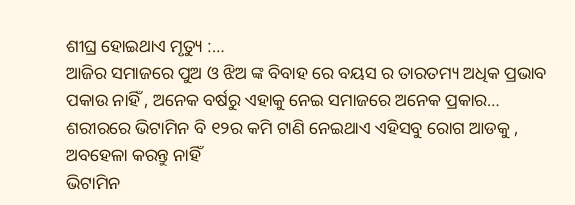ଶୀଘ୍ର ହୋଇଥାଏ ମୃତ୍ୟୁ :…
ଆଜିର ସମାଜରେ ପୁଅ ଓ ଝିଅ ଙ୍କ ବିବାହ ରେ ବୟସ ର ତାରତମ୍ୟ ଅଧିକ ପ୍ରଭାବ ପକାଉ ନାହିଁ , ଅନେକ ବର୍ଷରୁ ଏହାକୁ ନେଇ ସମାଜରେ ଅନେକ ପ୍ରକାର…
ଶରୀରରେ ଭିଟାମିନ ବି ୧୨ର କମି ଟାଣି ନେଇଥାଏ ଏହିସବୁ ରୋଗ ଆଡକୁ , ଅବହେଳା କରନ୍ତୁ ନାହିଁ
ଭିଟାମିନ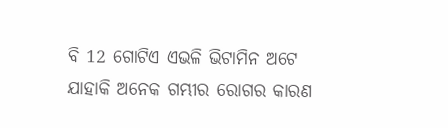ବି 12 ଗୋଟିଏ ଏଭଳି ଭିଟାମିନ ଅଟେ ଯାହାକି ଅନେକ ଗମ୍ଭୀର ରୋଗର କାରଣ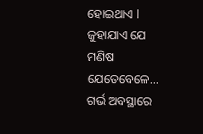ହୋଇଥାଏ l ଜୁହାଯାଏ ଯେ ମଣିଷ ଯେତେବେଳେ…
ଗର୍ଭ ଅବସ୍ଥାରେ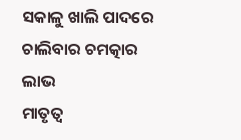ସକାଳୁ ଖାଲି ପାଦରେ ଚାଲିବାର ଚମତ୍କାର ଲାଭ
ମାତୃତ୍ୱ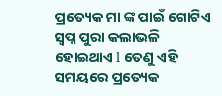ପ୍ରତ୍ୟେକ ମା ଙ୍କ ପାଇଁ ଗୋଟିଏ ସ୍ବପ୍ନ ପୁରା କଲାଭଳି ହୋଇଥାଏ l ତେଣୁ ଏହି ସମୟରେ ପ୍ରତ୍ୟେକ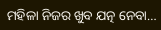ମହିଳା ନିଜର ଖୁବ ଯତ୍ନ ନେବା…